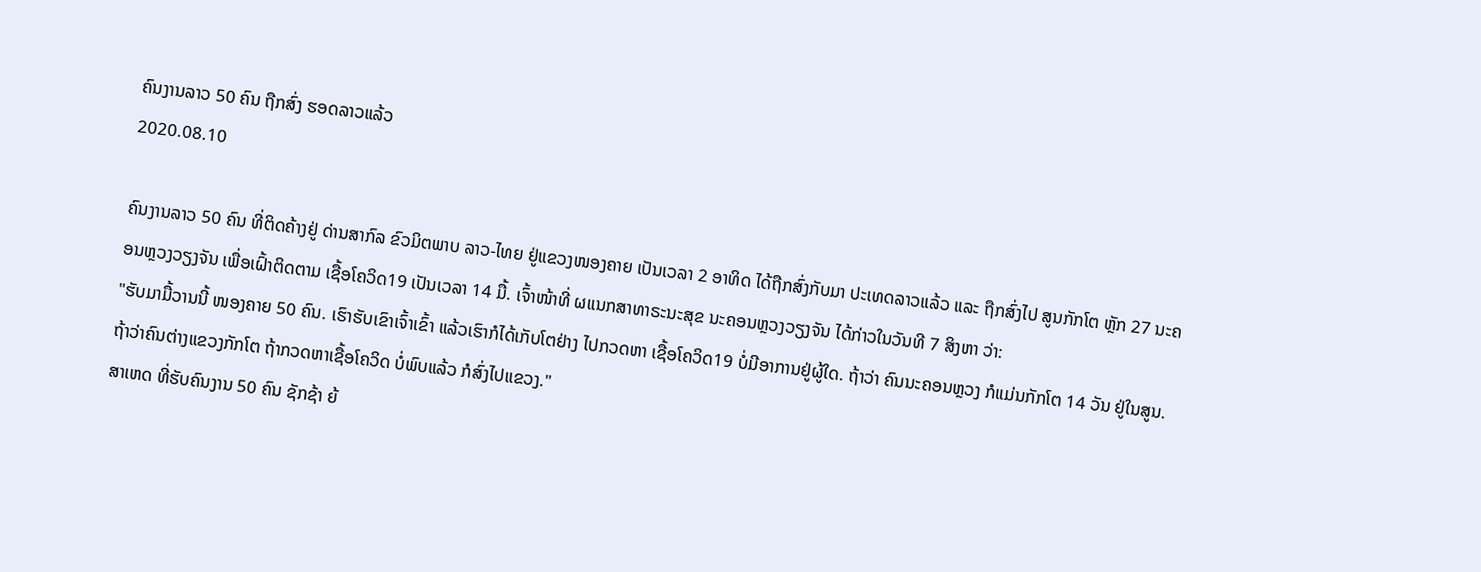ຄົນງານລາວ 50 ຄົນ ຖືກສົ່ງ ຮອດລາວແລ້ວ
2020.08.10

ຄົນງານລາວ 50 ຄົນ ທີ່ຕິດຄ້າງຢູ່ ດ່ານສາກົລ ຂົວມິຕພາບ ລາວ-ໄທຍ ຢູ່ແຂວງໜອງຄາຍ ເປັນເວລາ 2 ອາທິດ ໄດ້ຖືກສົ່ງກັບມາ ປະເທດລາວແລ້ວ ແລະ ຖືກສົ່ງໄປ ສູນກັກໂຕ ຫຼັກ 27 ນະຄອນຫຼວງວຽງຈັນ ເພື່ອເຝົ້າຕິດຕາມ ເຊື້ອໂຄວິດ19 ເປັນເວລາ 14 ມື້. ເຈົ້າໜ້າທີ່ ຜແນກສາທາຣະນະສຸຂ ນະຄອນຫຼວງວຽງຈັນ ໄດ້ກ່າວໃນວັນທີ 7 ສິງຫາ ວ່າ:
"ຮັບມາມື້ວານນີ້ ໜອງຄາຍ 50 ຄົນ. ເຮົາຮັບເຂົາເຈົ້າເຂົ້າ ແລ້ວເຮົາກໍໄດ້ເກັບໂຕຢ່າງ ໄປກວດຫາ ເຊື້ອໂຄວິດ19 ບໍ່ມີອາການຢູ່ຜູ້ໃດ. ຖ້າວ່າ ຄົນນະຄອນຫຼວງ ກໍແມ່ນກັກໂຕ 14 ວັນ ຢູ່ໃນສູນ. ຖ້າວ່າຄົນຕ່າງແຂວງກັກໂຕ ຖ້າກວດຫາເຊື້ອໂຄວິດ ບໍ່ພົບແລ້ວ ກໍສົ່ງໄປແຂວງ."
ສາເຫດ ທີ່ຮັບຄົນງານ 50 ຄົນ ຊັກຊ້າ ຍ້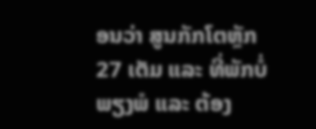ອນວ່າ ສູນກັກໂຕຫຼັກ 27 ເຕັມ ແລະ ທີ່ພັກບໍ່ພຽງພໍ ແລະ ຕ້ອງ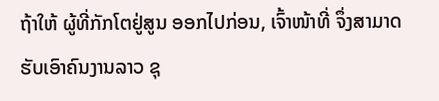ຖ້າໃຫ້ ຜູ້ທີ່ກັກໂຕຢູ່ສູນ ອອກໄປກ່ອນ, ເຈົ້າໜ້າທີ່ ຈຶ່ງສາມາດ ຮັບເອົາຄົນງານລາວ ຊຸ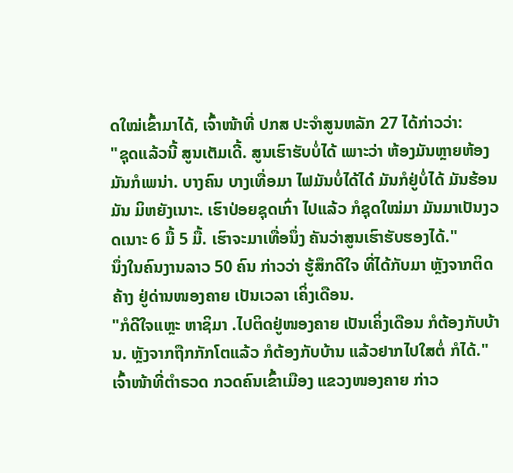ດໃໝ່ເຂົ້າມາໄດ້, ເຈົ້າໜ້າທີ່ ປກສ ປະຈຳສູນຫລັກ 27 ໄດ້ກ່າວວ່າ:
"ຊຸດແລ້ວນີ້ ສູນເຕັມເດີ້. ສູນເຮົາຮັບບໍ່ໄດ້ ເພາະວ່າ ຫ້ອງມັນຫຼາຍຫ້ອງ ມັນກໍເພນ່າ. ບາງຄົນ ບາງເທື່ອມາ ໄຟມັນບໍ່ໄດ້ໄດ໋ ມັນກໍຢູ່ບໍ່ໄດ້ ມັນຮ້ອນມັນ ມິຫຍັງເນາະ. ເຮົາປ່ອຍຊຸດເກົ່າ ໄປແລ້ວ ກໍຊຸດໃໝ່ມາ ມັນມາເປັນງວດເນາະ 6 ມື້ 5 ມື້. ເຮົາຈະມາເທື່ອນຶ່ງ ຄັນວ່າສູນເຮົາຮັບຮອງໄດ້."
ນຶ່ງໃນຄົນງານລາວ 50 ຄົນ ກ່າວວ່າ ຮູ້ສຶກດີໃຈ ທີ່ໄດ້ກັບມາ ຫຼັງຈາກຕິດຄ້າງ ຢູ່ດ່ານໜອງຄາຍ ເປັນເວລາ ເຄິ່ງເດືອນ.
"ກໍດີໃຈແຫຼະ ຫາຊິມາ .ໄປຕິດຢູ່ໜອງຄາຍ ເປັນເຄິ່ງເດືອນ ກໍຕ້ອງກັບບ້ານ. ຫຼັງຈາກຖືກກັກໂຕແລ້ວ ກໍຕ້ອງກັບບ້ານ ແລ້ວຢາກໄປໃສຕໍ່ ກໍໄດ້."
ເຈົ້າໜ້າທີ່ຕຳຣວດ ກວດຄົນເຂົ້າເມືອງ ແຂວງໜອງຄາຍ ກ່າວ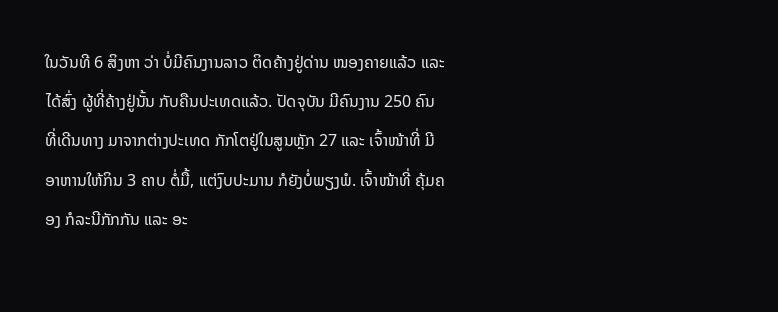ໃນວັນທີ 6 ສິງຫາ ວ່າ ບໍ່ມີຄົນງານລາວ ຕິດຄ້າງຢູ່ດ່ານ ໜອງຄາຍແລ້ວ ແລະ ໄດ້ສົ່ງ ຜູ້ທີ່ຄ້າງຢູ່ນັ້ນ ກັບຄືນປະເທດແລ້ວ. ປັດຈຸບັນ ມີຄົນງານ 250 ຄົນ ທີ່ເດີນທາງ ມາຈາກຕ່າງປະເທດ ກັກໂຕຢູ່ໃນສູນຫຼັກ 27 ແລະ ເຈົ້າໜ້າທີ່ ມີອາຫານໃຫ້ກິນ 3 ຄາບ ຕໍ່ມື້, ແຕ່ງົບປະມານ ກໍຍັງບໍ່ພຽງພໍ. ເຈົ້າໜ້າທີ່ ຄຸ້ມຄອງ ກໍລະນີກັກກັນ ແລະ ອະ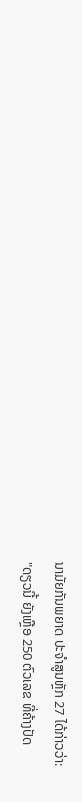ນາມັຍກັນພຍາດ ປະຈຳສູນຫຼັກ 27 ໄດ້ກ່າວວ່າ:
"ດຽວນີ້ ຍັງເຫຼືອ 250 ຕົວເລຂ ທີ່ຄ້າງປັດ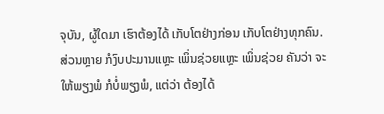ຈຸບັນ, ຜູ້ໃດມາ ເຮົາຕ້ອງໄດ້ ເກັບໂຕຢ່າງກ່ອນ ເກັບໂຕຢ່າງທຸກຄົນ. ສ່ວນຫຼາຍ ກໍງົບປະມານແຫຼະ ເພິ່ນຊ່ວຍແຫຼະ ເພິ່ນຊ່ວຍ ຄັນວ່າ ຈະໃຫ້ພຽງພໍ ກໍບໍ່ພຽງພໍ, ແຕ່ວ່າ ຕ້ອງໄດ້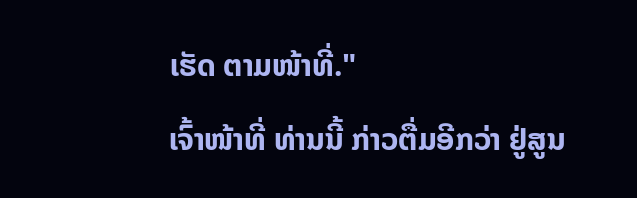ເຮັດ ຕາມໜ້າທີ່."
ເຈົ້າໜ້າທີ່ ທ່ານນີ້ ກ່າວຕື່ມອີກວ່າ ຢູ່ສູນ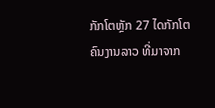ກັກໂຕຫຼັກ 27 ໄດກັກໂຕ ຄົນງານລາວ ທີ່ມາຈາກ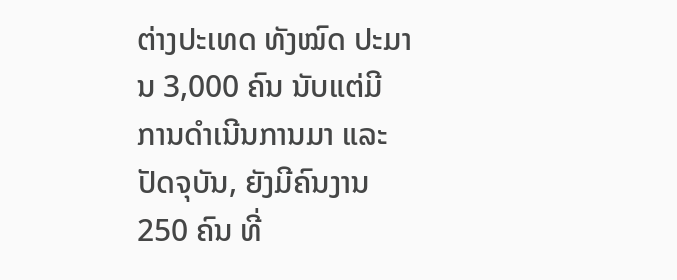ຕ່າງປະເທດ ທັງໝົດ ປະມານ 3,000 ຄົນ ນັບແຕ່ມີ ການດຳເນີນການມາ ແລະ ປັດຈຸບັນ, ຍັງມີຄົນງານ 250 ຄົນ ທີ່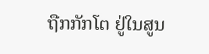ຖືກກັກໂຕ ຢູ່ໃນສູນ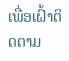ເພື່ອເຝົ້າຕິດຕາມ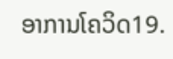ອາການໂຄວິດ19.